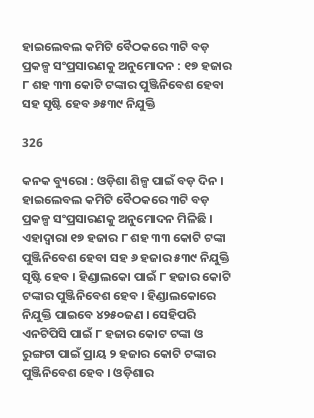ହାଇଲେବଲ କମିଟି ବୈଠକରେ ୩ଟି ବଡ଼ ପ୍ରକଳ୍ପ ସଂପ୍ରସାରଣକୁ ଅନୁମୋଦନ : ୧୭ ହଜାର ୮ ଶହ ୩୩ କୋଟି ଟଙ୍କାର ପୁଞ୍ଜିନିବେଶ ହେବା ସହ ସୃଷ୍ଟି ହେବ ୬୫୩୯ ନିଯୁକ୍ତି

326

କନକ ବ୍ୟୁରୋ : ଓଡ଼ିଶା ଶିଳ୍ପ ପାଇଁ ବଡ଼ ଦିନ । ହାଇଲେବଲ କମିଟି ବୈଠକରେ ୩ଟି ବଡ଼ ପ୍ରକଳ୍ପ ସଂପ୍ରସାରଣକୁ ଅନୁମୋଦନ ମିଳିଛି । ଏହାଦ୍ୱାରା ୧୭ ହଜାର ୮ ଶହ ୩୩ କୋଟି ଟଙ୍କା ପୁଞ୍ଜିନିବେଶ ହେବା ସହ ୬ ହଜାର ୫୩୯ ନିଯୁକ୍ତି ସୃଷ୍ଟି ହେବ । ହିଣ୍ଡାଲକୋ ପାଇଁ ୮ ହଜାର କୋଟି ଟଙ୍କାର ପୁଞ୍ଜିନିବେଶ ହେବ । ହିଣ୍ଡାଲକୋରେ ନିଯୁକ୍ତି ପାଇବେ ୪୨୫୦ଜଣ । ସେହିପରି ଏନଟିପିସି ପାଇଁ ୮ ହଜାର କୋଟ ଟଙ୍କା ଓ ରୁଙ୍ଗଟା ପାଇଁ ପ୍ରାୟ ୨ ହଜାର କୋଟି ଟଙ୍କାର ପୁଞ୍ଜିନିବେଶ ହେବ । ଓଡ଼ିଶାର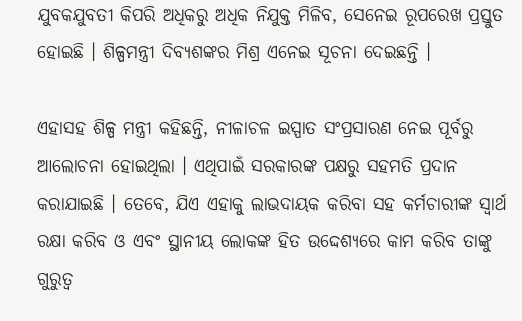ଯୁବକଯୁବତୀ କିପରି ଅଧିକରୁ ଅଧିକ ନିଯୁକ୍ତ ମିଳିବ, ସେନେଇ ରୂପରେଖ ପ୍ରସ୍ତୁତ ହୋଇଛି । ଶିଳ୍ପମନ୍ତ୍ରୀ ଦିବ୍ୟଶଙ୍କର ମିଶ୍ର ଏନେଇ ସୂଚନା ଦେଇଛନ୍ତି ।

ଏହାସହ ଶିଳ୍ପ ମନ୍ତ୍ରୀ କହିଛନ୍ତି, ନୀଳାଚଳ ଇସ୍ପାତ ସଂପ୍ରସାରଣ ନେଇ ପୂର୍ବରୁ ଆଲୋଚନା ହୋଇଥିଲା । ଏଥିପାଇଁ ସରକାରଙ୍କ ପକ୍ଷରୁ ସହମତି ପ୍ରଦାନ କରାଯାଇଛି । ତେବେ, ଯିଏ ଏହାକୁ ଲାଭଦାୟକ କରିବା ସହ କର୍ମଚାରୀଙ୍କ ସ୍ୱାର୍ଥ ରକ୍ଷା କରିବ ଓ ଏବଂ ସ୍ଥାନୀୟ ଲୋକଙ୍କ ହିତ ଉଦ୍ଦେଶ୍ୟରେ କାମ କରିବ ତାଙ୍କୁ ଗୁରୁତ୍ୱ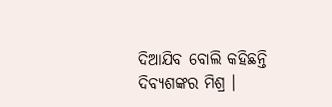ଦିଆଯିବ ବୋଲି କହିଛନ୍ତି ଦିବ୍ୟଶଙ୍କର ମିଶ୍ର ।